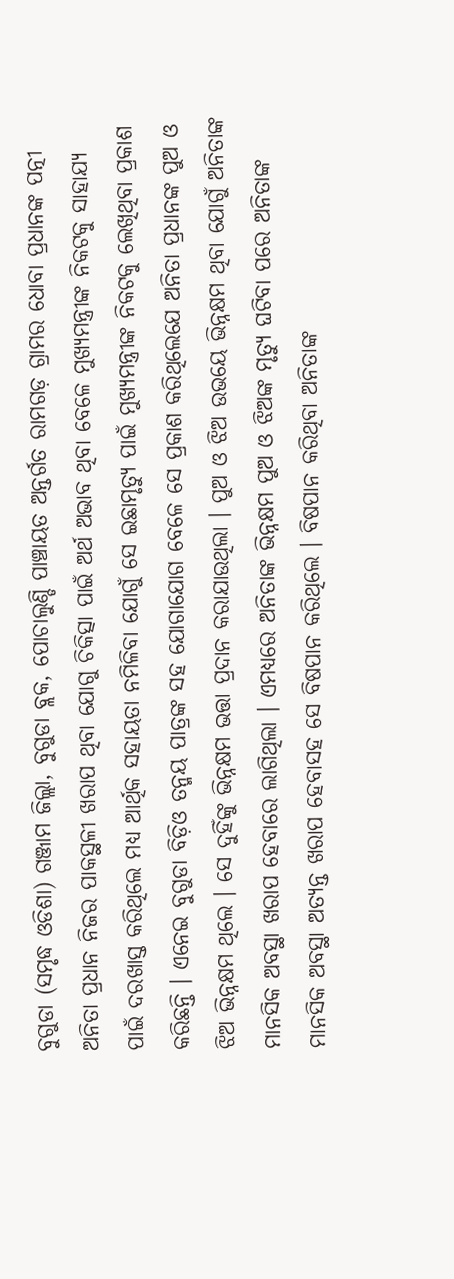ବୁଗୁଡା (ସମୃଦ୍ଧ ଓଡିଶା) ଗଞ୍ଜାମ ଜିଲ୍ଲା, ବୁଗୁଡା ବ୍ଲକ, ପୋଚାଲୁଣ୍ଡି ପାଞ୍ଚାୟତ ଅନ୍ତର୍ଗତ ରାମଗଡ଼ ଗ୍ରାମର ଧୋବା ପ୍ରଧାନଙ୍କ ପତ୍ନୀ ଅନିତା ପ୍ରଧାନ ନିଜର ପାକସ୍ଥଳୀ ଖରାପ ଥିବା ଯୋଗୁ ଚିକିତ୍ସା ପାଇଁ ଅର୍ଥ ଅଭାବ ଥିବା ବେଳେ ମୁଖ୍ୟମନ୍ତ୍ରୀଙ୍କ ନିକଟକୁ ସାହାଯ୍ୟ ପାଇଁ ଦରଖାସ୍ତ କରିଥିଲେ ମଧ୍ୟ ଆର୍ଥିକ ସହାୟତା ନମିଳିବା ଯୋଗୁଁ ସେ ଇଛାମୃତ୍ୟୁ ପାଇଁ ମୁଖ୍ୟମନ୍ତ୍ରୀଙ୍କ ନିକଟକୁ ଲେଖିଥିବା ପ୍ରକାଶ କରିଛନ୍ତି । ଏନେଇ ବୁଗୁଡା ବିଡ଼ିଓ ତନ୍ମୟ ପାତ୍ରଙ୍କ ସହ ଯୋଗାଯୋଗ ବେଳେ ସେ ପ୍ରକାଶ କରିଥିଲେଯେ ଅନିତା ପ୍ରଧାନଙ୍କ ପୁଅ ଓ ଝିଅ ଭିନ୍ନକ୍ଷମ ଥିଲେ । ସେ ଦୁହିଁଙ୍କୁ ଭିନ୍ନକ୍ଷମ ଭତ୍ତା ପ୍ରଦାନ କରାଯାଉଥିଲା । ପୁଅ ଓ ଝିଅ ଉଭୟେ ଭିନ୍ନକ୍ଷମ ଥିବା ଯୋଗୁଁ ଅନିତାଙ୍କ ମାନସିକ ଅବସ୍ଥା ଖରାପ ହେବାରେ ଲାଗିଥିଲା । ଏମଧ୍ୟରେ ଅନିତାଙ୍କ ଭିନ୍ନକ୍ଷମ ପୁଅ ଓ ଝିଅଙ୍କ ମୃତ୍ୟୁ ଘଟିବା ପରେ ଅନିତାଙ୍କ ମାନସିକ ଅବସ୍ଥା ଅତ୍ୟନ୍ତ ଖରାପ ହେବାସହ ସେ ବିଷପାନ କରିଥିଲେ । ବିଷପାନ କରିଥିବା ଅନିତାଙ୍କ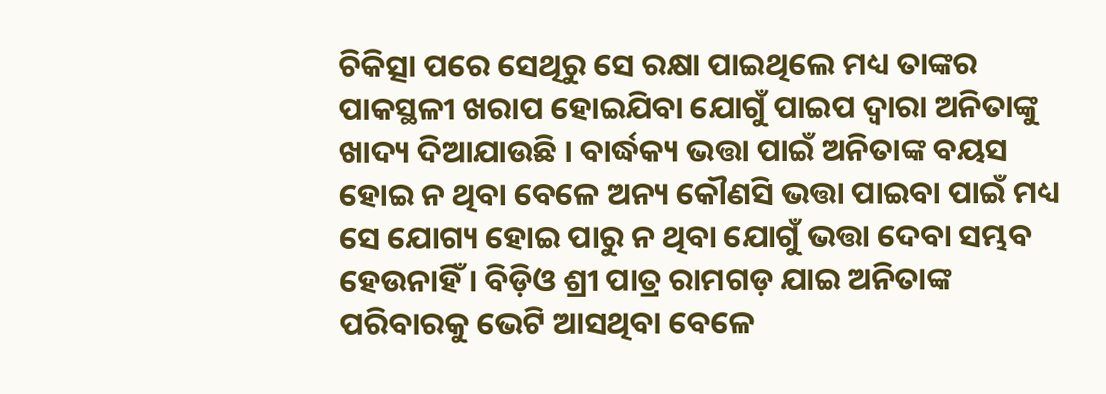ଚିକିତ୍ସା ପରେ ସେଥିରୁ ସେ ରକ୍ଷା ପାଇଥିଲେ ମଧ୍ୟ ତାଙ୍କର ପାକସ୍ଥଳୀ ଖରାପ ହୋଇଯିବା ଯୋଗୁଁ ପାଇପ ଦ୍ୱାରା ଅନିତାଙ୍କୁ ଖାଦ୍ୟ ଦିଆଯାଉଛି । ବାର୍ଦ୍ଧକ୍ୟ ଭତ୍ତା ପାଇଁ ଅନିତାଙ୍କ ବୟସ ହୋଇ ନ ଥିବା ବେଳେ ଅନ୍ୟ କୌଣସି ଭତ୍ତା ପାଇବା ପାଇଁ ମଧ୍ୟ ସେ ଯୋଗ୍ୟ ହୋଇ ପାରୁ ନ ଥିବା ଯୋଗୁଁ ଭତ୍ତା ଦେବା ସମ୍ଭବ ହେଉନାହିଁ । ବିଡ଼ିଓ ଶ୍ରୀ ପାତ୍ର ରାମଗଡ଼ ଯାଇ ଅନିତାଙ୍କ ପରିବାରକୁ ଭେଟି ଆସଥିବା ବେଳେ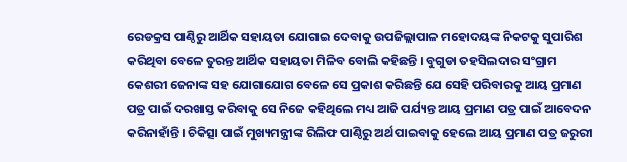ରେଡକ୍ରସ ପାଣ୍ଠିରୁ ଆର୍ଥିକ ସହାୟତା ଯୋଗାଇ ଦେବାକୁ ଉପଜିଲ୍ଲାପାଳ ମହୋଦୟଙ୍କ ନିକଟକୁ ସୁପାରିଶ କରିଥିବା ବେଳେ ତୁରନ୍ତ ଆର୍ଥିକ ସହାୟତା ମିଳିବ ବୋଲି କହିଛନ୍ତି । ବୁଗୁଡା ତହସିଲଦାର ସଂଗ୍ରାମ କେଶରୀ ଜେନାଙ୍କ ସହ ଯୋଗାଯୋଗ ବେଳେ ସେ ପ୍ରକାଶ କରିଛନ୍ତି ଯେ ସେହି ପରିବାରକୁ ଆୟ ପ୍ରମାଣ ପତ୍ର ପାଇଁ ଦରଖାସ୍ତ କରିବାକୁ ସେ ନିଜେ କହିଥିଲେ ମଧ୍ୟ ଆଜି ପର୍ଯ୍ୟନ୍ତ ଆୟ ପ୍ରମାଣ ପତ୍ର ପାଇଁ ଆବେଦନ କରିନାହାଁନ୍ତି । ଚିକିତ୍ସା ପାଇଁ ମୁଖ୍ୟମନ୍ତ୍ରୀଙ୍କ ରିଲିଫ ପାଣ୍ଠିରୁ ଅର୍ଥ ପାଇବାକୁ ହେଲେ ଆୟ ପ୍ରମାଣ ପତ୍ର ଜରୁରୀ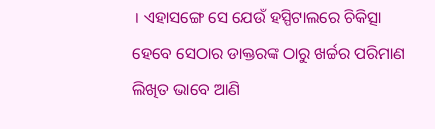। ଏହାସଙ୍ଗେ ସେ ଯେଉଁ ହସ୍ପିଟାଲରେ ଚିକିତ୍ସା ହେବେ ସେଠାର ଡାକ୍ତରଙ୍କ ଠାରୁ ଖର୍ଚ୍ଚର ପରିମାଣ ଲିଖିତ ଭାବେ ଆଣି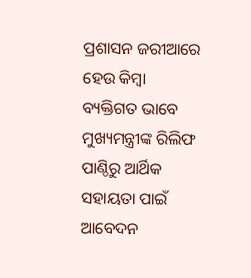ପ୍ରଶାସନ ଜରୀଆରେ ହେଉ କିମ୍ବା ବ୍ୟକ୍ତିଗତ ଭାବେ ମୁଖ୍ୟମନ୍ତ୍ରୀଙ୍କ ରିଲିଫ ପାଣ୍ଠିରୁ ଆର୍ଥିକ ସହାୟତା ପାଇଁ ଆବେଦନ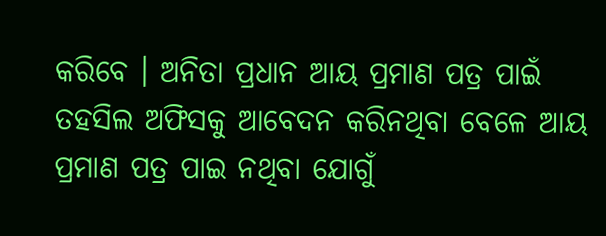କରିବେ । ଅନିତା ପ୍ରଧାନ ଆୟ ପ୍ରମାଣ ପତ୍ର ପାଇଁ ତହସିଲ ଅଫିସକୁ ଆବେଦନ କରିନଥିବା ବେଳେ ଆୟ ପ୍ରମାଣ ପତ୍ର ପାଇ ନଥିବା ଯୋଗୁଁ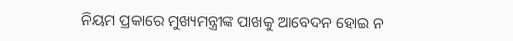ନିୟମ ପ୍ରକାରେ ମୁଖ୍ୟମନ୍ତ୍ରୀଙ୍କ ପାଖକୁ ଆବେଦନ ହୋଇ ନ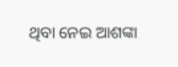ଥିବା ନେଇ ଆଶଙ୍କା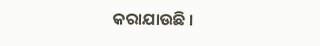କରାଯାଉଛି ।